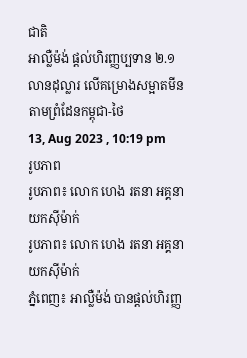ជាតិ
អាល្លឺម៉ង់ ផ្ដល់ហិរញ្ញប្បទាន ២.១លានដុល្លារ លើគម្រោងសម្អាតមីនតាមព្រំដែនកម្ពុជា-ថៃ
13, Aug 2023 , 10:19 pm
រូបភាព
រូបភាព៖ លោក ហេង រតនា អគ្គនាយកស៊ីម៉ាក់
រូបភាព៖ លោក ហេង រតនា អគ្គនាយកស៊ីម៉ាក់
ភ្នំពេញ៖ អាល្លឺម៉ង់ បានផ្ដល់ហិរញ្ញ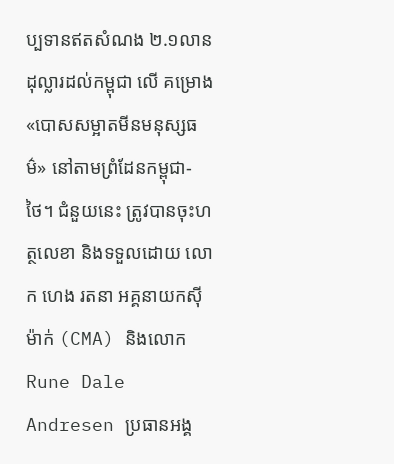ប្បទានឥតសំណង ២.១លានដុល្លារដល់កម្ពុជា លើ គម្រោង «បោសសម្អាតមីនមនុស្សធម៌» នៅតាមព្រំដែនកម្ពុជា-ថៃ។ ជំនួយនេះ ត្រូវបានចុះហត្ថលេខា និងទទួលដោយ លោក ហេង រតនា អគ្គនាយកស៊ីម៉ាក់ (CMA) និងលោក Rune Dale Andresen ប្រធានអង្គ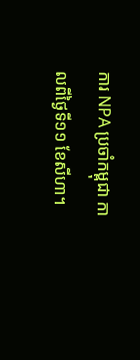ការ NPA ប្រចាំកម្ពុជា កាលពីថ្ងៃទី១១ ខែសីហា។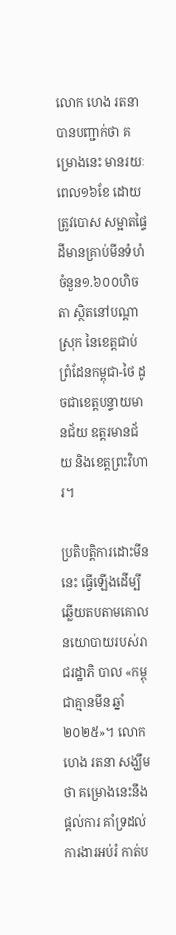លោក ហេង រតនា បានបញ្ជាក់ថា គម្រោងនេះ មានរយៈពេល១៦ខែ ដោយ ត្រូវបោស សម្អាតផ្ទៃដីមានគ្រាប់មីនទំហំចំនួន១.៦០០ហិចតា ស្ថិតនៅបណ្តាស្រុក នៃខេត្តជាប់ ព្រំដែនកម្ពុជា-ថៃ ដូចជាខេត្តបន្ទាយមានជ័យ ឧត្តរមានជ័យ និងខេត្តព្រះវិហារ។

ប្រតិបត្តិការដោះមីននេះ ធ្វើឡើងដើម្បីឆ្លើយតបតាមគោលនយោបាយរបស់រាជរដ្ឋាភិ បាល «កម្ពុជាគ្មានមីន ឆ្នាំ២០២៥»។ លោក ហេង រតនា សង្ឃឹមថា គម្រោងនេះនឹងផ្តល់ការ គាំទ្រដល់ការងារអប់រំ កាត់ប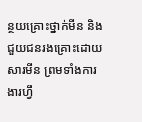ន្ថយគ្រោះថ្នាក់មីន និងជួយជនរងគ្រោះដោយសារមីន ព្រមទាំងការងារហ្វឹ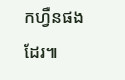កហ្វឺនផងដែរ៕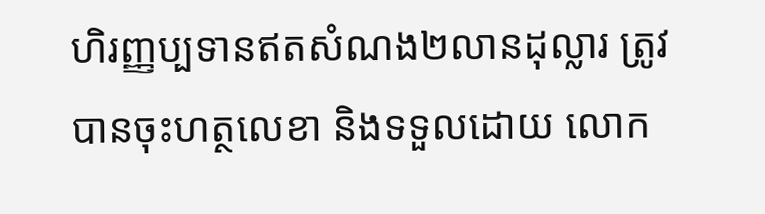ហិរញ្ញប្បទានឥតសំណង២លានដុល្លារ ត្រូវបានចុះហត្ថលេខា និងទទួលដោយ លោក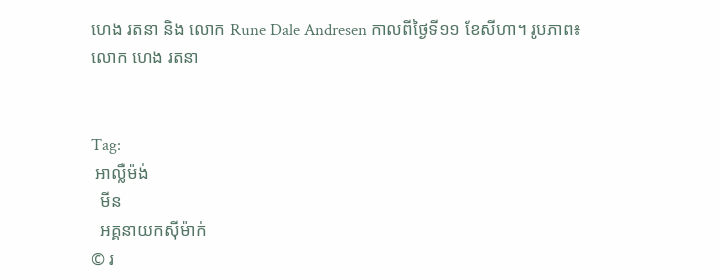ហេង រតនា និង លោក Rune Dale Andresen កាលពីថ្ងៃទី១១ ខែសីហា។ រូបភាព៖ លោក ហេង រតនា


Tag:
 អាល្លឺម៉ង់
  មីន
  អគ្គនាយកស៊ីម៉ាក់
© រ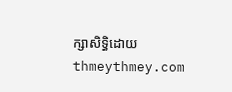ក្សាសិទ្ធិដោយ thmeythmey.com